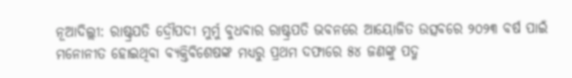ନୂଆଦିଲ୍ଲୀ: ରାଷ୍ଟ୍ରପତି ଦ୍ରୌପଦୀ ମୁର୍ମୁ ବୁଧବାର ରାଷ୍ଟ୍ରପତି ଭବନରେ ଆୟୋଜିତ ଉତ୍ସବରେ ୨୦୨୩ ବର୍ଷ ପାଇଁ ମନୋନୀତ ହୋଇଥିବା ବ୍ୟକ୍ତିବିଶେଷଙ୍କ ମଧ୍ୟରୁ ପ୍ରଥମ ଦଫାରେ ୫୪ ଜଣଙ୍କୁ ପଦ୍ମ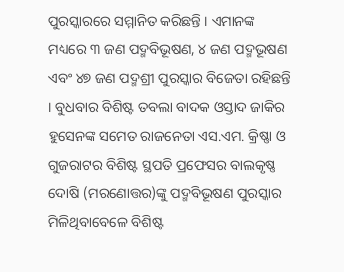ପୁରସ୍କାରରେ ସମ୍ମାନିତ କରିଛନ୍ତି । ଏମାନଙ୍କ ମଧ୍ୟରେ ୩ ଜଣ ପଦ୍ମବିଭୂଷଣ, ୪ ଜଣ ପଦ୍ମଭୂଷଣ ଏବଂ ୪୭ ଜଣ ପଦ୍ମଶ୍ରୀ ପୁରସ୍କାର ବିଜେତା ରହିଛନ୍ତି । ବୁଧବାର ବିଶିଷ୍ଟ ତବଲା ବାଦକ ଓସ୍ତାଦ ଜାକିର ହୁସେନଙ୍କ ସମେତ ରାଜନେତା ଏସ.ଏମ. କ୍ରିଷ୍ଣା ଓ ଗୁଜରାଟର ବିଶିଷ୍ଟ ସ୍ଥପତି ପ୍ରଫେସର ବାଲକୃଷ୍ଣ ଦୋଷି (ମରଣୋତ୍ତର)ଙ୍କୁ ପଦ୍ମବିଭୂଷଣ ପୁରସ୍କାର ମିଳିଥିବାବେଳେ ବିଶିଷ୍ଟ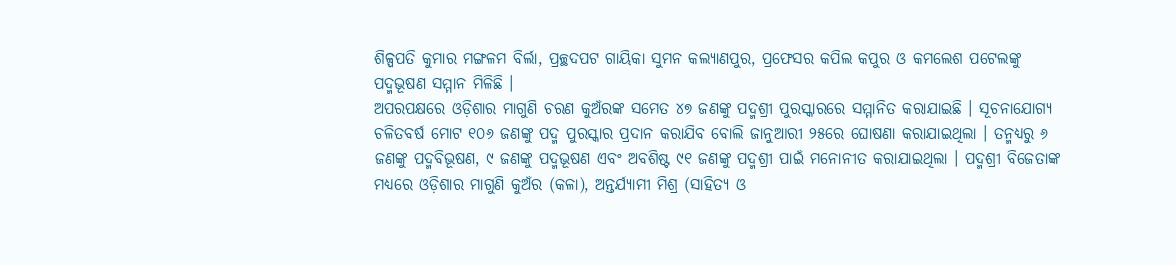ଶିଳ୍ପପତି କୁମାର ମଙ୍ଗଳମ ବିର୍ଲା, ପ୍ରଚ୍ଛଦପଟ ଗାୟିକା ସୁମନ କଲ୍ୟାଣପୁର, ପ୍ରଫେସର କପିଲ କପୁର ଓ କମଲେଶ ପଟେଲଙ୍କୁ ପଦ୍ମଭୂଷଣ ସମ୍ମାନ ମିଳିଛି ।
ଅପରପକ୍ଷରେ ଓଡ଼ିଶାର ମାଗୁଣି ଚରଣ କୁଅଁରଙ୍କ ସମେତ ୪୭ ଜଣଙ୍କୁ ପଦ୍ମଶ୍ରୀ ପୁରସ୍କାରରେ ସମ୍ମାନିତ କରାଯାଇଛି । ସୂଚନାଯୋଗ୍ୟ ଚଳିତବର୍ଷ ମୋଟ ୧୦୬ ଜଣଙ୍କୁ ପଦ୍ମ ପୁରସ୍କାର ପ୍ରଦାନ କରାଯିବ ବୋଲି ଜାନୁଆରୀ ୨୫ରେ ଘୋଷଣା କରାଯାଇଥିଲା । ତନ୍ମଧ୍ୟରୁ ୬ ଜଣଙ୍କୁ ପଦ୍ମବିଭୂଷଣ, ୯ ଜଣଙ୍କୁ ପଦ୍ମଭୂଷଣ ଏବଂ ଅବଶିଷ୍ଟ ୯୧ ଜଣଙ୍କୁ ପଦ୍ମଶ୍ରୀ ପାଇଁ ମନୋନୀତ କରାଯାଇଥିଲା । ପଦ୍ମଶ୍ରୀ ବିଜେତାଙ୍କ ମଧ୍ୟରେ ଓଡ଼ିଶାର ମାଗୁଣି କୁଅଁର (କଳା), ଅନ୍ତର୍ଯ୍ୟାମୀ ମିଶ୍ର (ସାହିତ୍ୟ ଓ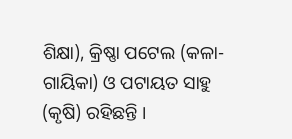ଶିକ୍ଷା), କ୍ରିଷ୍ଣା ପଟେଲ (କଳା-ଗାୟିକା) ଓ ପଟାୟତ ସାହୁ (କୃଷି) ରହିଛନ୍ତି ।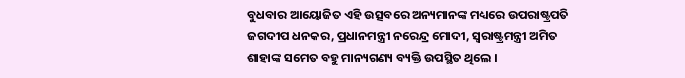ବୁଧବାର ଆୟୋଜିତ ଏହି ଉତ୍ସବରେ ଅନ୍ୟମାନଙ୍କ ମଧ୍ୟରେ ଉପରାଷ୍ଟ୍ରପତି ଜଗଦୀପ ଧନକର, ପ୍ରଧାନମନ୍ତ୍ରୀ ନରେନ୍ଦ୍ର ମୋଦୀ, ସ୍ୱରାଷ୍ଟ୍ରମନ୍ତ୍ରୀ ଅମିତ ଶାହାଙ୍କ ସମେତ ବହୁ ମାନ୍ୟଗଣ୍ୟ ବ୍ୟକ୍ତି ଉପସ୍ଥିତ ଥିଲେ ।